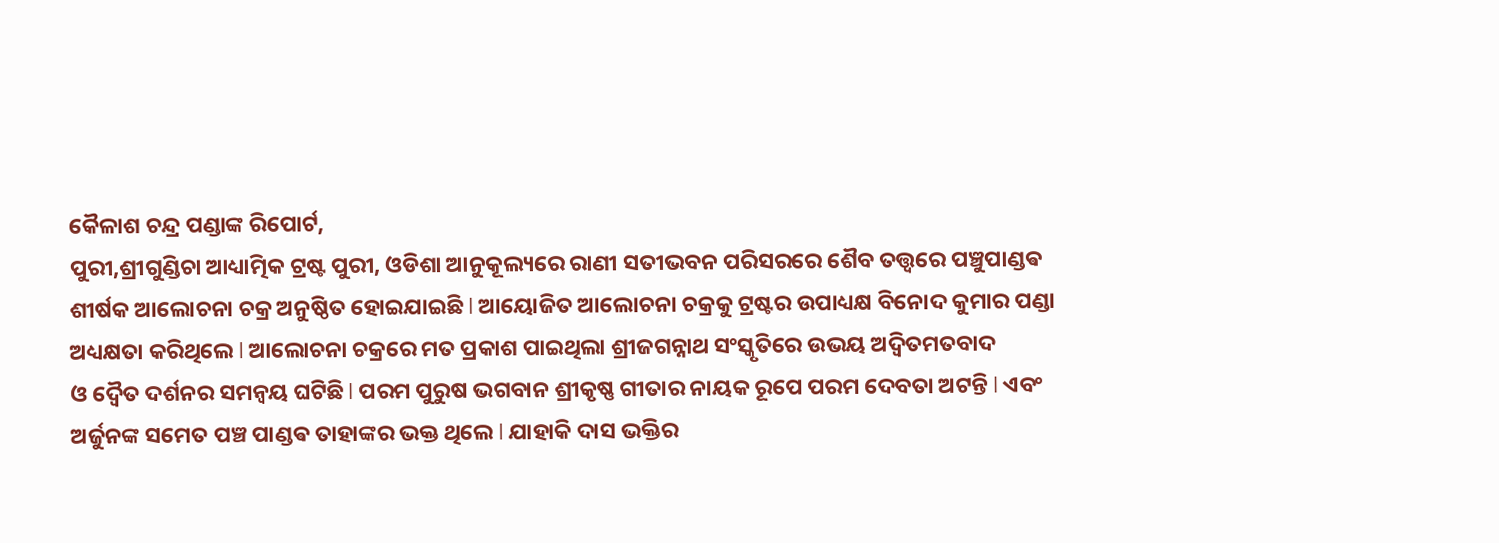କୈଳାଶ ଚନ୍ଦ୍ର ପଣ୍ଡାଙ୍କ ରିପୋର୍ଟ,
ପୁରୀ,ଶ୍ରୀଗୁଣ୍ଡିଚା ଆଧ୍ୟାତ୍ମିକ ଟ୍ରଷ୍ଟ ପୁରୀ, ଓଡିଶା ଆନୁକୂଲ୍ୟରେ ରାଣୀ ସତୀଭବନ ପରିସରରେ ଶୈବ ତତ୍ତ୍ୱରେ ପଞ୍ଚୁପାଣ୍ଡଵ ଶୀର୍ଷକ ଆଲୋଚନା ଚକ୍ର ଅନୁଷ୍ଠିତ ହୋଇଯାଇଛି l ଆୟୋଜିତ ଆଲୋଚନା ଚକ୍ରକୁ ଟ୍ରଷ୍ଟର ଉପାଧ୍ୟକ୍ଷ ବିନୋଦ କୁମାର ପଣ୍ଡା ଅଧ୍ୟକ୍ଷତା କରିଥିଲେ l ଆଲୋଚନା ଚକ୍ରରେ ମତ ପ୍ରକାଶ ପାଇଥିଲା ଶ୍ରୀଜଗନ୍ନାଥ ସଂସ୍କୃତିରେ ଉଭୟ ଅଦ୍ଵିତମତବାଦ
ଓ ଦ୍ୱୈତ ଦର୍ଶନର ସମନ୍ୱୟ ଘଟିଛି l ପରମ ପୁରୁଷ ଭଗବାନ ଶ୍ରୀକୃଷ୍ଣ ଗୀତାର ନାୟକ ରୂପେ ପରମ ଦେବତା ଅଟନ୍ତି l ଏବଂ ଅର୍ଜୁନଙ୍କ ସମେତ ପଞ୍ଚ ପାଣ୍ଡଵ ତାହାଙ୍କର ଭକ୍ତ ଥିଲେ l ଯାହାକି ଦାସ ଭକ୍ତିର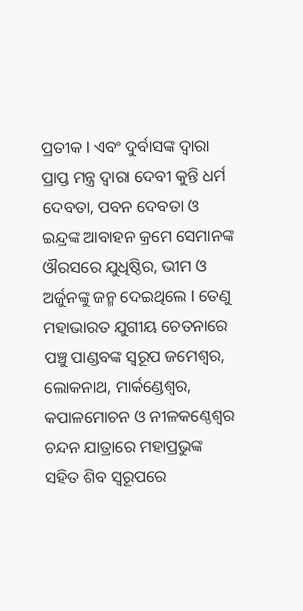ପ୍ରତୀକ l ଏବଂ ଦୁର୍ବାସଙ୍କ ଦ୍ୱାରା ପ୍ରାପ୍ତ ମନ୍ତ୍ର ଦ୍ୱାରା ଦେବୀ କୁନ୍ତି ଧର୍ମ ଦେବତା, ପବନ ଦେବତା ଓ ଇନ୍ଦ୍ରଙ୍କ ଆବାହନ କ୍ରମେ ସେମାନଙ୍କ ଔରସରେ ଯୁଧିଷ୍ଠିର, ଭୀମ ଓ ଅର୍ଜୁନଙ୍କୁ ଜନ୍ମ ଦେଇଥିଲେ l ତେଣୁ ମହାଭାରତ ଯୁଗୀୟ ଚେତନାରେ ପଞ୍ଚୁ ପାଣ୍ଡବଙ୍କ ସ୍ୱରୂପ ଜମେଶ୍ବର, ଲୋକନାଥ, ମାର୍କଣ୍ଡେଶ୍ୱର, କପାଳମୋଚନ ଓ ନୀଳକଣ୍ଠେଶ୍ଵର ଚନ୍ଦନ ଯାତ୍ରାରେ ମହାପ୍ରଭୁଙ୍କ ସହିତ ଶିବ ସ୍ୱରୂପରେ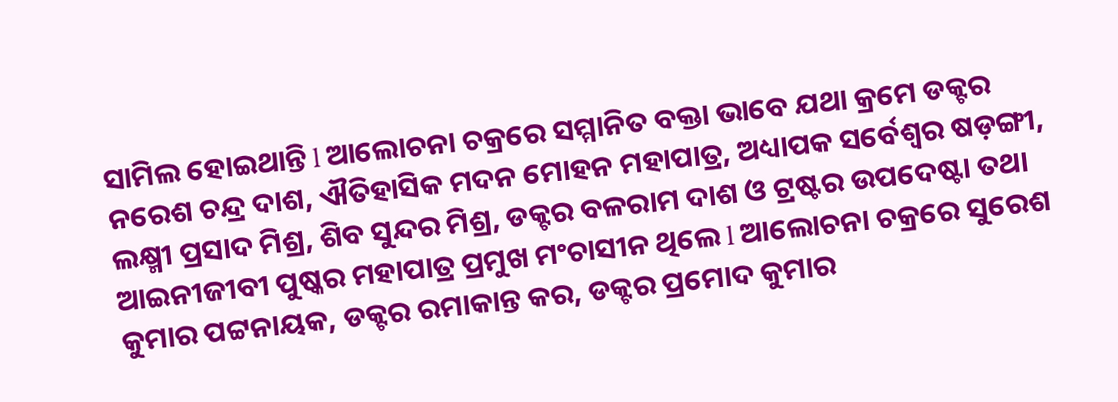ସାମିଲ ହୋଇଥାନ୍ତି l ଆଲୋଚନା ଚକ୍ରରେ ସମ୍ମାନିତ ବକ୍ତା ଭାବେ ଯଥା କ୍ରମେ ଡକ୍ଟର ନରେଶ ଚନ୍ଦ୍ର ଦାଶ, ଐତିହାସିକ ମଦନ ମୋହନ ମହାପାତ୍ର, ଅଧ୍ୟାପକ ସର୍ବେଶ୍ୱର ଷଡ଼ଙ୍ଗୀ, ଲକ୍ଷ୍ମୀ ପ୍ରସାଦ ମିଶ୍ର, ଶିବ ସୁନ୍ଦର ମିଶ୍ର, ଡକ୍ଟର ବଳରାମ ଦାଶ ଓ ଟ୍ରଷ୍ଟର ଉପଦେଷ୍ଟା ତଥା ଆଇନୀଜୀବୀ ପୁଷ୍କର ମହାପାତ୍ର ପ୍ରମୁଖ ମଂଚାସୀନ ଥିଲେ l ଆଲୋଚନା ଚକ୍ରରେ ସୁରେଶ କୁମାର ପଟ୍ଟନାୟକ, ଡକ୍ଟର ରମାକାନ୍ତ କର, ଡକ୍ଟର ପ୍ରମୋଦ କୁମାର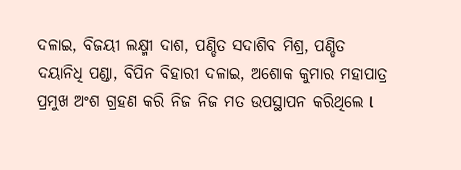ଦଳାଇ, ବିଜୟୀ ଲକ୍ଷ୍ମୀ ଦାଶ, ପଣ୍ଡିତ ସଦାଶିବ ମିଶ୍ର, ପଣ୍ଡିତ ଦୟାନିଧି ପଣ୍ଡା, ବିପିନ ବିହାରୀ ଦଳାଇ, ଅଶୋକ କୁମାର ମହାପାତ୍ର ପ୍ରମୁଖ ଅଂଶ ଗ୍ରହଣ କରି ନିଜ ନିଜ ମତ ଉପସ୍ଥାପନ କରିଥିଲେ l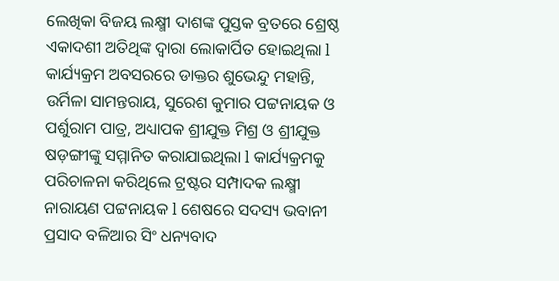ଲେଖିକା ବିଜୟ ଲକ୍ଷ୍ମୀ ଦାଶଙ୍କ ପୁସ୍ତକ ବ୍ରତରେ ଶ୍ରେଷ୍ଠ ଏକାଦଶୀ ଅତିଥିଙ୍କ ଦ୍ୱାରା ଲୋକାର୍ପିତ ହୋଇଥିଲା l କାର୍ଯ୍ୟକ୍ରମ ଅବସରରେ ଡାକ୍ତର ଶୁଭେନ୍ଦୁ ମହାନ୍ତି, ଉର୍ମିଳା ସାମନ୍ତରାୟ, ସୁରେଶ କୁମାର ପଟ୍ଟନାୟକ ଓ ପର୍ଶୁରାମ ପାତ୍ର, ଅଧ୍ୟାପକ ଶ୍ରୀଯୁକ୍ତ ମିଶ୍ର ଓ ଶ୍ରୀଯୁକ୍ତ ଷଡ଼ଙ୍ଗୀଙ୍କୁ ସମ୍ମାନିତ କରାଯାଇଥିଲା l କାର୍ଯ୍ୟକ୍ରମକୁ ପରିଚାଳନା କରିଥିଲେ ଟ୍ରଷ୍ଟର ସମ୍ପାଦକ ଲକ୍ଷ୍ମୀ ନାରାୟଣ ପଟ୍ଟନାୟକ l ଶେଷରେ ସଦସ୍ୟ ଭବାନୀ ପ୍ରସାଦ ବଳିଆର ସିଂ ଧନ୍ୟବାଦ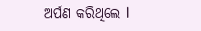ଅର୍ପଣ କରିଥିଲେ l